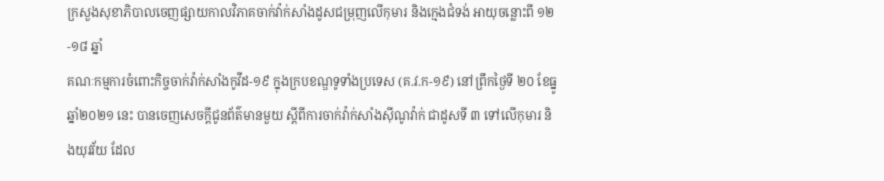ក្រសួងសុខាភិបាលចេញផ្សាយកាលវិភាគចាក់វ៉ាក់សាំងដូសជម្រុញលើកុមារ និងក្មេងជំទង់ អាយុចន្លោះពី ១២-១៨ ឆ្នាំ
គណៈកម្មការចំពោះកិច្ចចាក់វ៉ាក់សាំងកូវីដ-១៩ ក្នុងក្របខណ្ឌទូទាំងប្រទេស (គ.វ.ក-១៩) នៅព្រឹកថ្ងៃទី ២០ ខែធ្នូ ឆ្នាំ២០២១ នេះ បានចេញសេចក្ដីជូនព័ត៌មានមួយ ស្ដីពីការចាក់វ៉ាក់សាំងស៊ីណូវ៉ាក់ ជាដូសទី ៣ ទៅលើកុមារ និងយុវវ័យ ដែល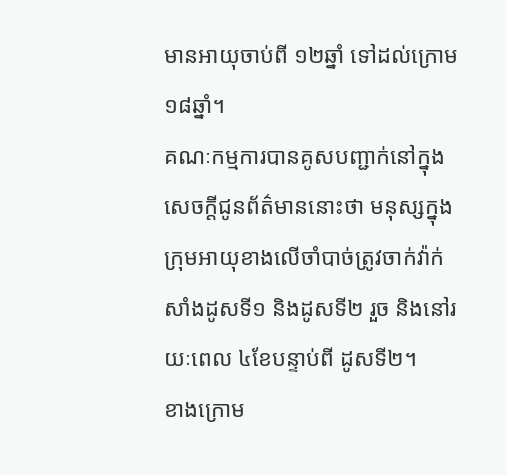មានអាយុចាប់ពី ១២ឆ្នាំ ទៅដល់ក្រោម ១៨ឆ្នាំ។
គណៈកម្មការបានគូសបញ្ជាក់នៅក្នុងសេចក្ដីជូនព័ត៌មាននោះថា មនុស្សក្នុងក្រុមអាយុខាងលើចាំបាច់ត្រូវចាក់វ៉ាក់សាំងដូសទី១ និងដូសទី២ រួច និងនៅរយៈពេល ៤ខែបន្ទាប់ពី ដូសទី២។
ខាងក្រោម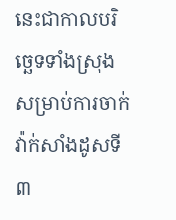នេះជាកាលបរិច្ឆេទទាំងស្រុងសម្រាប់ការចាក់វ៉ាក់សាំងដូសទី៣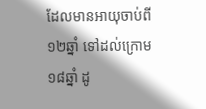ដែលមានអាយុចាប់ពី ១២ឆ្នាំ ទៅដល់ក្រោម ១៨ឆ្នាំ ដូ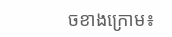ចខាងក្រោម៖